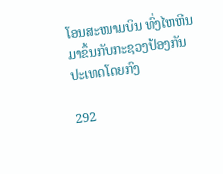ໂອນສະໜາມບິນ ທົ່ງໄຫຫີນມາຂຶ້ນກັບກະຊວງປ້ອງກັນປະເທດໂດຍກົງ

292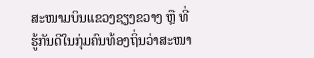ສະໜາມບິນແຂວງຊຽງຂວາງ ຫຼື ທີ່ຮູ້ກັນດີໃນກຸ່ມຄົນທ້ອງຖິ່ນວ່າສະໜາ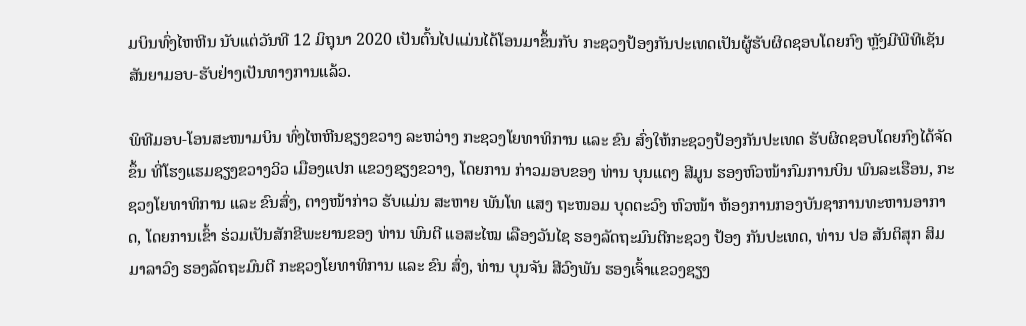ມບິນທົ່ງໄຫຫີນ ນັບແຕ່ວັນທີ 12 ມິຖຸນາ 2020 ເປັນຕົ້ນໄປແມ່ນໄດ້ໂອນມາຂຶ້ນກັບ ກະຊວງປ້ອງກັນປະເທດເປັນຜູ້ຮັບຜິດຊອບໂດຍກົງ ຫຼັງມີພີທີເຊັນສັນຍາມອບ-ຮັບຢ່າງເປັນທາງການແລ້ວ.

ພິທີມອບ-ໂອນສະໜາມບິນ ທົ່ງໄຫຫີນຊຽງຂວາງ ລະຫວ່າງ ກະຊວງໂຍທາທິການ ແລະ ຂົນ ສົ່ງໃຫ້ກະຊວງປ້ອງກັນປະເທດ ຮັບຜິດຊອບໂດຍກົງໄດ້ຈັດຂຶ້ນ ທີ່ໂຮງແຮມຊຽງຂວາງວິວ ເມືອງແປກ ແຂວງຊຽງຂວາງ, ໂດຍການ ກ່າວມອບຂອງ ທ່ານ ບຸນແຕງ ສີມູນ ຮອງຫົວໜ້າກົມການບິນ ພົນລະເຮືອນ, ກະຊວງໂຍທາທິການ ແລະ ຂົນສົ່ງ, ຕາງໜ້າກ່າວ ຮັບແມ່ນ ສະຫາຍ ພັນໂທ ແສງ ຖະໜອມ ບຸດຕະວົງ ຫົວໜ້າ ຫ້ອງການກອງບັນຊາການທະຫານອາກາດ, ໂດຍການເຂົ້າ ຮ່ວມເປັນສັກຂີພະຍານຂອງ ທ່ານ ພົນຕີ ແອສະໄໝ ເລືອງວັນໄຊ ຮອງລັດຖະມົນຕີກະຊວງ ປ້ອງ ກັນປະເທດ, ທ່ານ ປອ ສັນຕິສຸກ ສິມມາລາວົງ ຮອງລັດຖະມົນຕີ ກະຊວງໂຍທາທິການ ແລະ ຂົນ ສົ່ງ, ທ່ານ ບຸນຈັນ ສີວົງພັນ ຮອງເຈົ້າແຂວງຊຽງ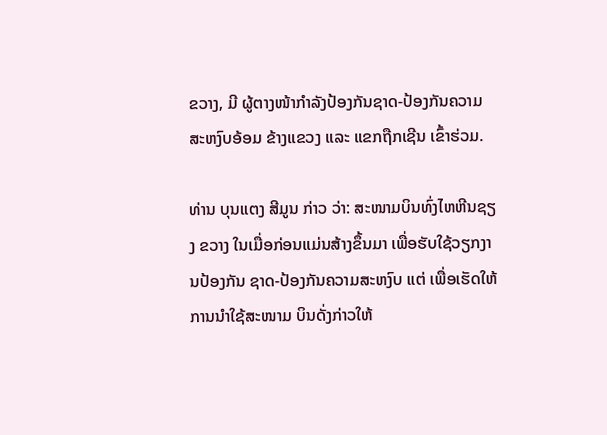ຂວາງ, ມີ ຜູ້ຕາງໜ້າກຳລັງປ້ອງກັນຊາດ-ປ້ອງກັນຄວາມສະຫງົບອ້ອມ ຂ້າງແຂວງ ແລະ ແຂກຖືກເຊີນ ເຂົ້າຮ່ວມ.

ທ່ານ ບຸນແຕງ ສີມູນ ກ່າວ ວ່າ: ສະໜາມບິນທົ່ງໄຫຫີນຊຽງ ຂວາງ ໃນເມື່ອກ່ອນແມ່ນສ້າງຂຶ້ນມາ ເພື່ອຮັບໃຊ້ວຽກງານປ້ອງກັນ ຊາດ-ປ້ອງກັນຄວາມສະຫງົບ ແຕ່ ເພື່ອເຮັດໃຫ້ການນໍາໃຊ້ສະໜາມ ບິນດັ່ງກ່າວໃຫ້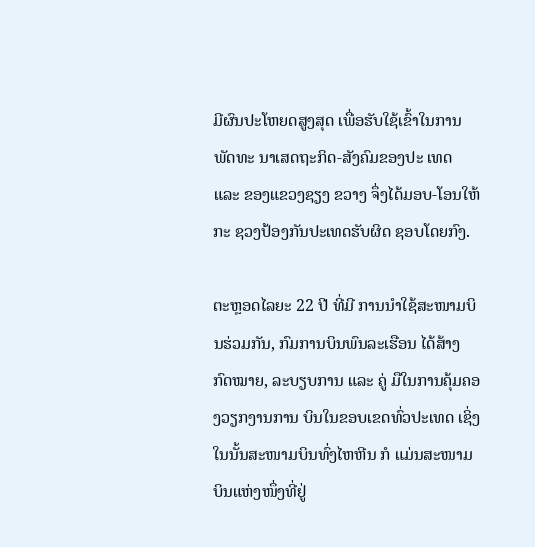ມີຜົນປະໂຫຍດສູງສຸດ ເພື່ອຮັບໃຊ້ເຂົ້າໃນການພັດທະ ນາເສດຖະກິດ-ສັງຄົມຂອງປະ ເທດ ແລະ ຂອງແຂວງຊຽງ ຂວາງ ຈຶ່ງໄດ້ມອບ-ໂອນໃຫ້ກະ ຊວງປ້ອງກັນປະເທດຮັບຜິດ ຊອບໂດຍກົງ.

ຕະຫຼອດໄລຍະ 22 ປີ ທີ່ມີ ການນໍາໃຊ້ສະໜາມບິນຮ່ວມກັນ, ກົມການບິນພົນລະເຮືອນ ໄດ້ສ້າງ ກົດໝາຍ, ລະບຽບການ ແລະ ຄູ່ ມືໃນການຄຸ້ມຄອງວຽກງານການ ບິນໃນຂອບເຂດທົ່ວປະເທດ ເຊິ່ງ ໃນນັ້ນສະໜາມບິນທົ່ງໄຫຫີນ ກໍ ແມ່ນສະໜາມບິນແຫ່ງໜຶ່ງທີ່ຢູ່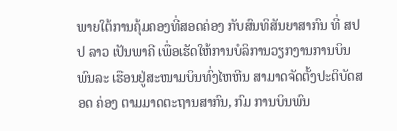ພາຍໃຕ້ການຄຸ້ມຄອງທີ່ສອດຄ່ອງ ກັບສົນທິສັນຍາສາກົນ ທີ່ ສປປ ລາວ ເປັນພາຄີ ເພື່ອເຮັດໃຫ້ການບໍລິການວຽກງານການບິນພົນລະ ເຮືອນຢູ່ສະໜາມບິນທົ່ງໄຫຫີນ ສາມາດຈັດຕັ້ງປະຕິບັດສອດ ຄ່ອງ ຕາມມາດຕະຖານສາກົນ, ກົມ ການບິນພົນ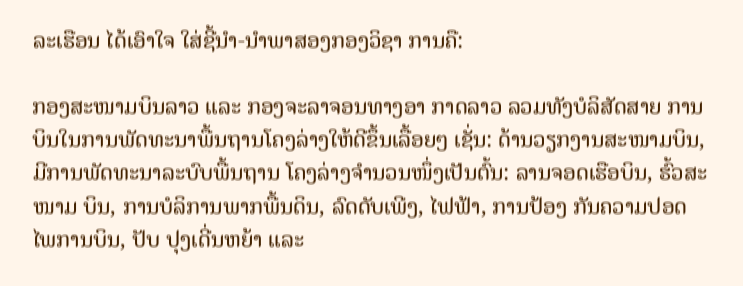ລະເຮືອນ ໄດ້ເອົາໃຈ ໃສ່ຊີ້ນຳ-ນຳພາສອງກອງວິຊາ ການຄື:

ກອງສະໜາມບິນລາວ ແລະ ກອງຈະລາຈອນທາງອາ ກາດລາວ ລວມທັງບໍລິສັດສາຍ ການບິນໃນການພັດທະນາພື້ນຖານໂຄງລ່າງໃຫ້ດີຂຶ້ນເລື້ອຍໆ ເຊັ່ນ: ດ້ານວຽກງານສະໜາມບິນ, ມີການພັດທະນາລະບົບພື້ນຖານ ໂຄງລ່າງຈຳນວນໜຶ່ງເປັນຕົ້ນ: ລານຈອດເຮືອບິນ, ຮົ້ວສະໜາມ ບິນ, ການບໍລິການພາກພື້ນດິນ, ລົດດັບເພີງ, ໄຟຟ້າ, ການປ້ອງ ກັນຄວາມປອດໄພການບິນ, ປັບ ປຸງເດີ່ນຫຍ້າ ແລະ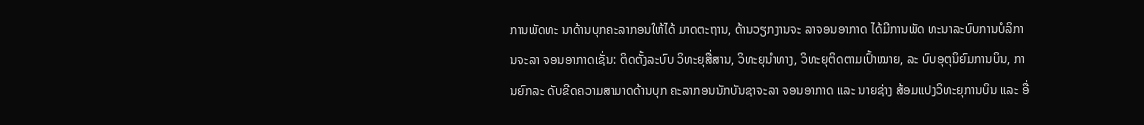ການພັດທະ ນາດ້ານບຸກຄະລາກອນໃຫ້ໄດ້ ມາດຕະຖານ, ດ້ານວຽກງານຈະ ລາຈອນອາກາດ ໄດ້ມີການພັດ ທະນາລະບົບການບໍລິການຈະລາ ຈອນອາກາດເຊັ່ນ: ຕິດຕັ້ງລະບົບ ວິທະຍຸສື່ສານ, ວິທະຍຸນໍາທາງ, ວິທະຍຸຕິດຕາມເປົ້າໝາຍ, ລະ ບົບອຸຕຸນິຍົມການບິນ, ການຍົກລະ ດັບຂີດຄວາມສາມາດດ້ານບຸກ ຄະລາກອນນັກບັນຊາຈະລາ ຈອນອາກາດ ແລະ ນາຍຊ່າງ ສ້ອມແປງວິທະຍຸການບິນ ແລະ ອື່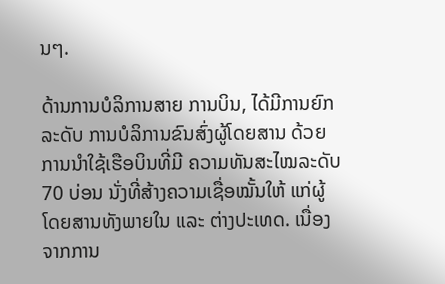ນໆ.

ດ້ານການບໍລິການສາຍ ການບິນ, ໄດ້ມີການຍົກລະດັບ ການບໍລິການຂົນສົ່ງຜູ້ໂດຍສານ ດ້ວຍການນໍາໃຊ້ເຮືອບິນທີ່ມີ ຄວາມທັນສະໄໝລະດັບ 70 ບ່ອນ ນັ່ງທີ່ສ້າງຄວາມເຊື່ອໝັ້ນໃຫ້ ແກ່ຜູ້ໂດຍສານທັງພາຍໃນ ແລະ ຕ່າງປະເທດ. ເນື່ອງຈາກການ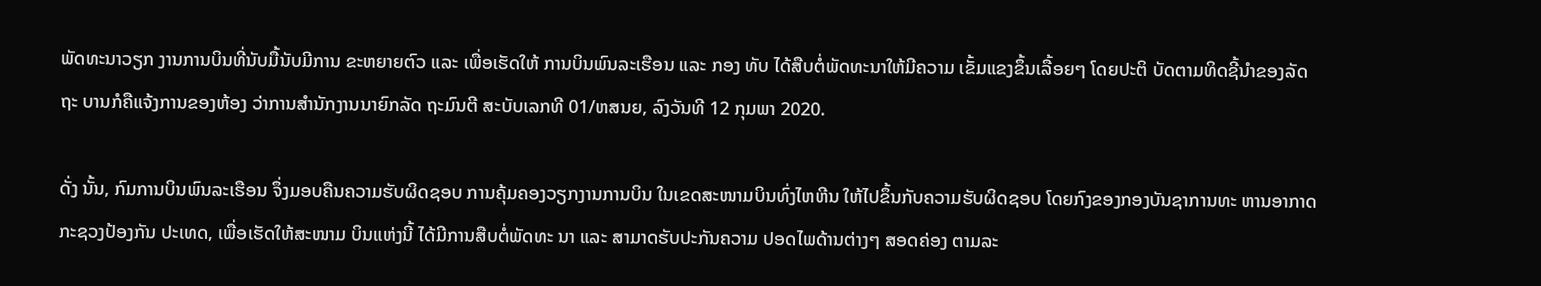ພັດທະນາວຽກ ງານການບິນທີ່ນັບມື້ນັບມີການ ຂະຫຍາຍຕົວ ແລະ ເພື່ອເຮັດໃຫ້ ການບິນພົນລະເຮືອນ ແລະ ກອງ ທັບ ໄດ້ສືບຕໍ່ພັດທະນາໃຫ້ມີຄວາມ ເຂັ້ມແຂງຂຶ້ນເລື້ອຍໆ ໂດຍປະຕິ ບັດຕາມທິດຊີ້ນຳຂອງລັດຖະ ບານກໍຄືແຈ້ງການຂອງຫ້ອງ ວ່າການສຳນັກງານນາຍົກລັດ ຖະມົນຕີ ສະບັບເລກທີ 01/ຫສນຍ, ລົງວັນທີ 12 ກຸມພາ 2020.

ດັ່ງ ນັ້ນ, ກົມການບິນພົນລະເຮືອນ ຈຶ່ງມອບຄືນຄວາມຮັບຜິດຊອບ ການຄຸ້ມຄອງວຽກງານການບິນ ໃນເຂດສະໜາມບິນທົ່ງໄຫຫີນ ໃຫ້ໄປຂຶ້ນກັບຄວາມຮັບຜິດຊອບ ໂດຍກົງຂອງກອງບັນຊາການທະ ຫານອາກາດກະຊວງປ້ອງກັນ ປະເທດ, ເພື່ອເຮັດໃຫ້ສະໜາມ ບິນແຫ່ງນີ້ ໄດ້ມີການສືບຕໍ່ພັດທະ ນາ ແລະ ສາມາດຮັບປະກັນຄວາມ ປອດໄພດ້ານຕ່າງໆ ສອດຄ່ອງ ຕາມລະ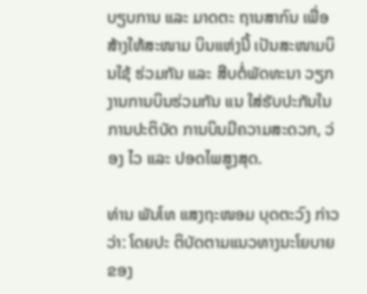ບຽບການ ແລະ ມາດຕະ ຖານສາກົນ ເພື່ອສ້າງໃຫ້ສະໜາມ ບິນແຫ່ງນີ້ ເປັນສະໜາມບິນໃຊ້ ຮ່ວມກັນ ແລະ ສືບຕໍ່ພັດທະນາ ວຽກງານການບິນຮ່ວມກັນ ແນ ໃສ່ຮັບປະກັນໃນການປະຕິບັດ ການບິນມີຄວາມສະດວກ, ວ່ອງ ໄວ ແລະ ປອດໄພສູງສຸດ.

ທ່ານ ພັນໂທ ແສງຖະໜອມ ບຸດຕະວົງ ກ່າວວ່າ: ໂດຍປະ ຕິບັດຕາມແນວທາງນະໂຍບາຍ ຂອງ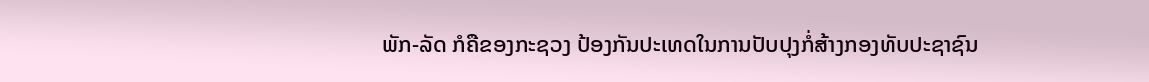ພັກ-ລັດ ກໍຄືຂອງກະຊວງ ປ້ອງກັນປະເທດໃນການປັບປຸງກໍ່ສ້າງກອງທັບປະຊາຊົນ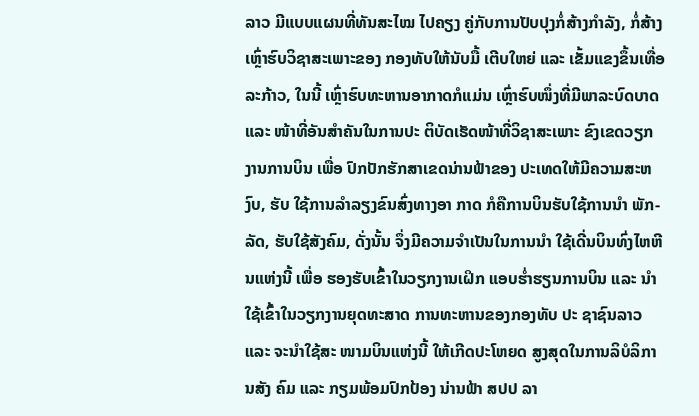ລາວ ມີແບບແຜນທີ່ທັນສະໄໝ ໄປຄຽງ ຄູ່ກັບການປັບປຸງກໍ່ສ້າງກຳລັງ, ກໍ່ສ້າງເຫຼົ່າຮົບວິຊາສະເພາະຂອງ ກອງທັບໃຫ້ນັບມື້ ເຕີບໃຫຍ່ ແລະ ເຂັ້ມແຂງຂຶ້ນເທື່ອລະກ້າວ, ໃນນີ້ ເຫຼົ່າຮົບທະຫານອາກາດກໍແມ່ນ ເຫຼົ່າຮົບໜຶ່ງທີ່ມີພາລະບົດບາດ ແລະ ໜ້າທີ່ອັນສໍາຄັນໃນການປະ ຕິບັດເຮັດໜ້າທີ່ວິຊາສະເພາະ ຂົງເຂດວຽກງານການບິນ ເພື່ອ ປົກປັກຮັກສາເຂດນ່ານຟ້າຂອງ ປະເທດໃຫ້ມີຄວາມສະຫງົບ, ຮັບ ໃຊ້ການລຳລຽງຂົນສົ່ງທາງອາ ກາດ ກໍຄືການບິນຮັບໃຊ້ການນໍາ ພັກ-ລັດ, ຮັບໃຊ້ສັງຄົມ, ດັ່ງນັ້ນ ຈຶ່ງມີຄວາມຈໍາເປັນໃນການນໍາ ໃຊ້ເດີ່ນບິນທົ່ງໄຫຫີນແຫ່ງນີ້ ເພື່ອ ຮອງຮັບເຂົ້າໃນວຽກງານເຝິກ ແອບຮໍ່າຮຽນການບິນ ແລະ ນໍາ ໃຊ້ເຂົ້າໃນວຽກງານຍຸດທະສາດ ການທະຫານຂອງກອງທັບ ປະ ຊາຊົນລາວ ແລະ ຈະນໍາໃຊ້ສະ ໜາມບິນແຫ່ງນີ້ ໃຫ້ເກີດປະໂຫຍດ ສູງສຸດໃນການລິບໍລິການສັງ ຄົມ ແລະ ກຽມພ້ອມປົກປ້ອງ ນ່ານຟ້າ ສປປ ລາ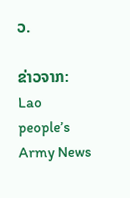ວ.

ຂ່າວຈາກ: Lao people’s Army News